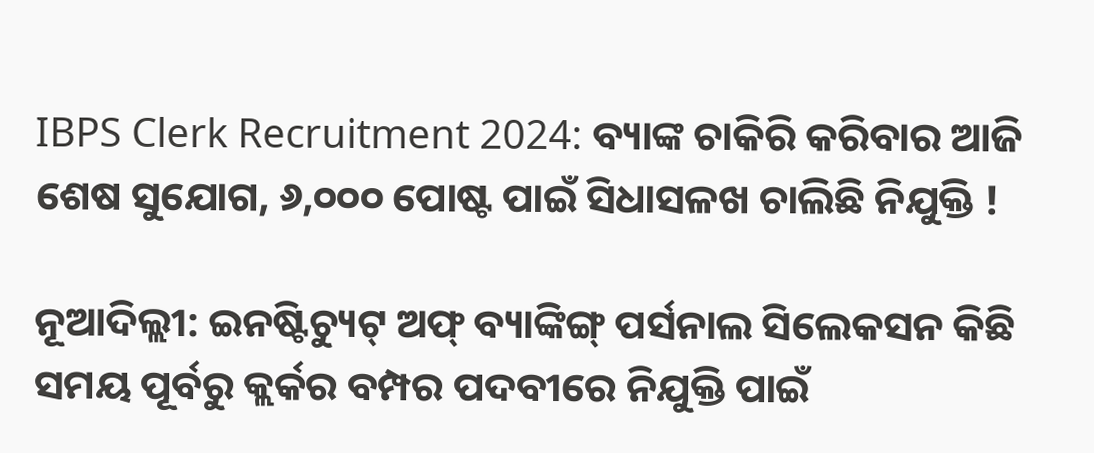IBPS Clerk Recruitment 2024: ବ୍ୟାଙ୍କ ଚାକିରି କରିବାର ଆଜି ଶେଷ ସୁଯୋଗ, ୬,୦୦୦ ପୋଷ୍ଟ ପାଇଁ ସିଧାସଳଖ ଚାଲିଛି ନିଯୁକ୍ତି !

ନୂଆଦିଲ୍ଲୀ: ଇନଷ୍ଟିଚ୍ୟୁଟ୍ ଅଫ୍ ବ୍ୟାଙ୍କିଙ୍ଗ୍ ପର୍ସନାଲ ସିଲେକସନ କିଛି ସମୟ ପୂର୍ବରୁ କ୍ଲର୍କର ବମ୍ପର ପଦବୀରେ ନିଯୁକ୍ତି ପାଇଁ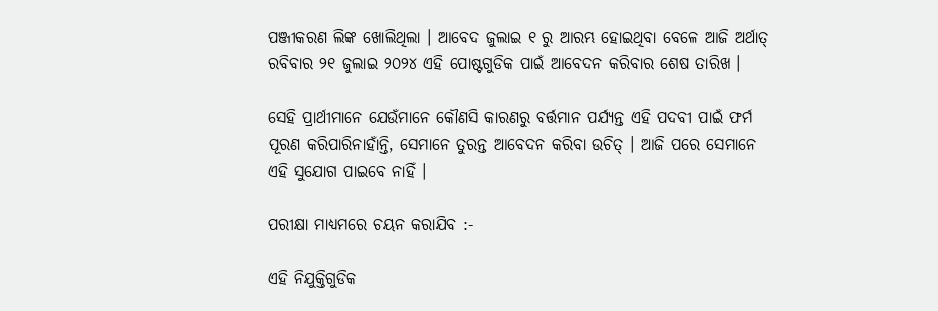ପଞ୍ଜୀକରଣ ଲିଙ୍କ ଖୋଲିଥିଲା । ଆବେଦ ଜୁଲାଇ ୧ ରୁ ଆରମ୍ଭ ହୋଇଥିବା ବେଳେ ଆଜି ଅର୍ଥାତ୍ ରବିବାର ୨୧ ଜୁଲାଇ ୨୦୨୪ ଏହି ପୋଷ୍ଟଗୁଡିକ ପାଇଁ ଆବେଦନ କରିବାର ଶେଷ ତାରିଖ ।

ସେହି ପ୍ରାର୍ଥୀମାନେ ଯେଉଁମାନେ କୌଣସି କାରଣରୁ ବର୍ତ୍ତମାନ ପର୍ଯ୍ୟନ୍ତ ଏହି ପଦବୀ ପାଇଁ ଫର୍ମ ପୂରଣ କରିପାରିନାହାଁନ୍ତି, ସେମାନେ ତୁରନ୍ତ ଆବେଦନ କରିବା ଉଚିତ୍ । ଆଜି ପରେ ସେମାନେ ଏହି ସୁଯୋଗ ପାଇବେ ନାହିଁ ।

ପରୀକ୍ଷା ମାଧ୍ୟମରେ ଚୟନ କରାଯିବ :-

ଏହି ନିଯୁକ୍ତିଗୁଡିକ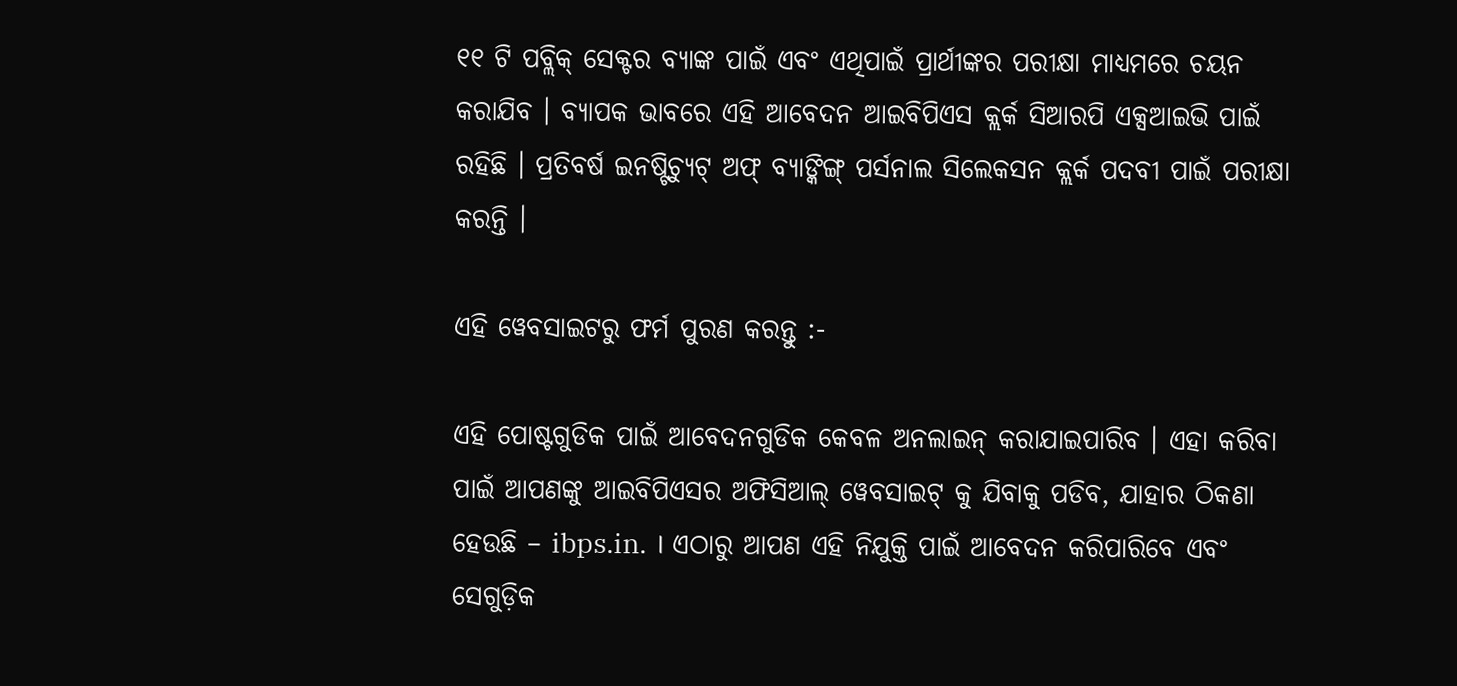୧୧ ଟି ପବ୍ଲିକ୍ ସେକ୍ଟର ବ୍ୟାଙ୍କ ପାଇଁ ଏବଂ ଏଥିପାଇଁ ପ୍ରାର୍ଥୀଙ୍କର ପରୀକ୍ଷା ମାଧ୍ୟମରେ ଚୟନ କରାଯିବ । ବ୍ୟାପକ ଭାବରେ ଏହି ଆବେଦନ ଆଇବିପିଏସ କ୍ଲର୍କ ସିଆରପି ଏକ୍ସଆଇଭି ପାଇଁ ରହିଛି । ପ୍ରତିବର୍ଷ ଇନଷ୍ଟିଚ୍ୟୁଟ୍ ଅଫ୍ ବ୍ୟାଙ୍କିଙ୍ଗ୍ ପର୍ସନାଲ ସିଲେକସନ କ୍ଲର୍କ ପଦବୀ ପାଇଁ ପରୀକ୍ଷା କରନ୍ତି ।

ଏହି ୱେବସାଇଟରୁ ଫର୍ମ ପୁରଣ କରନ୍ତୁ :-

ଏହି ପୋଷ୍ଟଗୁଡିକ ପାଇଁ ଆବେଦନଗୁଡିକ କେବଳ ଅନଲାଇନ୍ କରାଯାଇପାରିବ । ଏହା କରିବା ପାଇଁ ଆପଣଙ୍କୁ ଆଇବିପିଏସର ଅଫିସିଆଲ୍ ୱେବସାଇଟ୍ କୁ ଯିବାକୁ ପଡିବ, ଯାହାର ଠିକଣା ହେଉଛି – ibps.in. । ଏଠାରୁ ଆପଣ ଏହି ନିଯୁକ୍ତି ପାଇଁ ଆବେଦନ କରିପାରିବେ ଏବଂ ସେଗୁଡ଼ିକ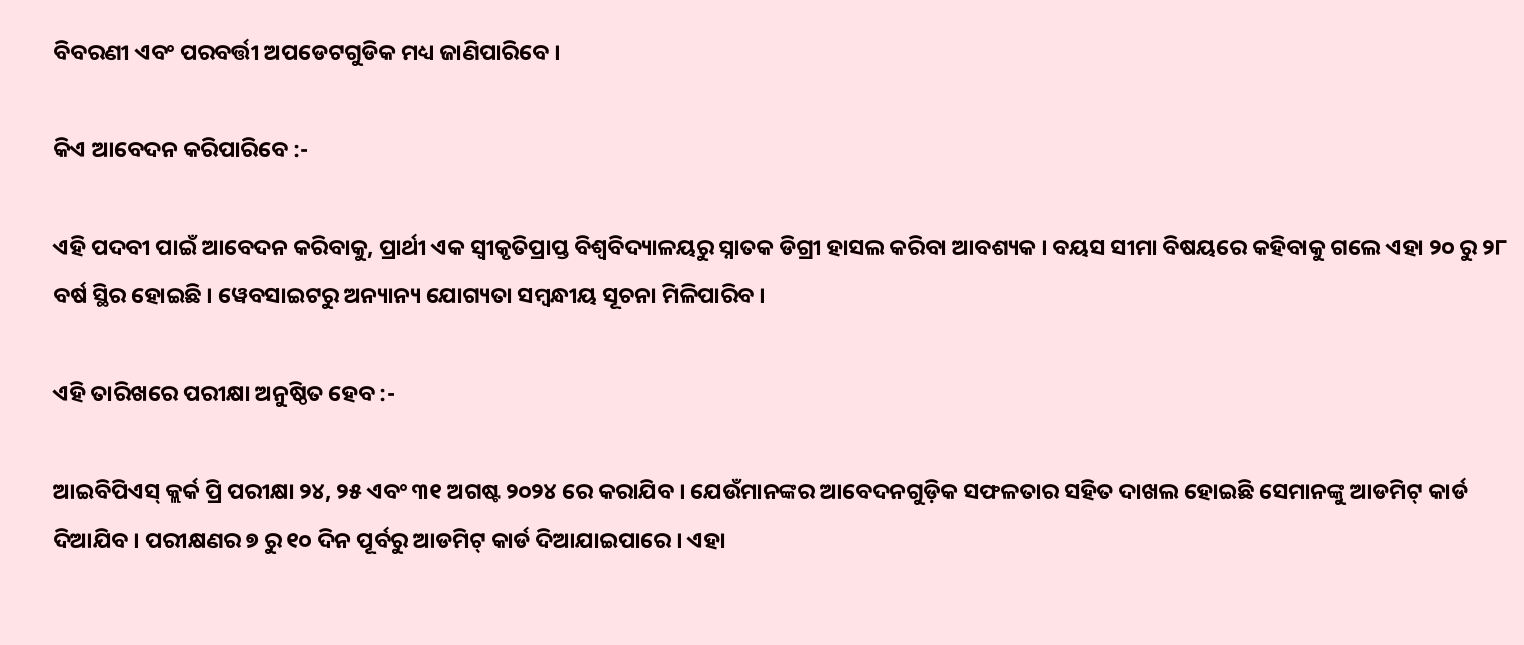ବିବରଣୀ ଏବଂ ପରବର୍ତ୍ତୀ ଅପଡେଟଗୁଡିକ ମଧ୍ୟ ଜାଣିପାରିବେ ।

କିଏ ଆବେଦନ କରିପାରିବେ :-

ଏହି ପଦବୀ ପାଇଁ ଆବେଦନ କରିବାକୁ, ପ୍ରାର୍ଥୀ ଏକ ସ୍ୱୀକୃତିପ୍ରାପ୍ତ ବିଶ୍ୱବିଦ୍ୟାଳୟରୁ ସ୍ନାତକ ଡିଗ୍ରୀ ହାସଲ କରିବା ଆବଶ୍ୟକ । ବୟସ ସୀମା ବିଷୟରେ କହିବାକୁ ଗଲେ ଏହା ୨୦ ରୁ ୨୮ ବର୍ଷ ସ୍ଥିର ହୋଇଛି । ୱେବସାଇଟରୁ ଅନ୍ୟାନ୍ୟ ଯୋଗ୍ୟତା ସମ୍ବନ୍ଧୀୟ ସୂଚନା ମିଳିପାରିବ ।

ଏହି ତାରିଖରେ ପରୀକ୍ଷା ଅନୁଷ୍ଠିତ ହେବ :-

ଆଇବିପିଏସ୍ କ୍ଲର୍କ ପ୍ରି ପରୀକ୍ଷା ୨୪, ୨୫ ଏବଂ ୩୧ ଅଗଷ୍ଟ ୨୦୨୪ ରେ କରାଯିବ । ଯେଉଁମାନଙ୍କର ଆବେଦନଗୁଡ଼ିକ ସଫଳତାର ସହିତ ଦାଖଲ ହୋଇଛି ସେମାନଙ୍କୁ ଆଡମିଟ୍ କାର୍ଡ ଦିଆଯିବ । ପରୀକ୍ଷଣର ୭ ରୁ ୧୦ ଦିନ ପୂର୍ବରୁ ଆଡମିଟ୍ କାର୍ଡ ଦିଆଯାଇପାରେ । ଏହା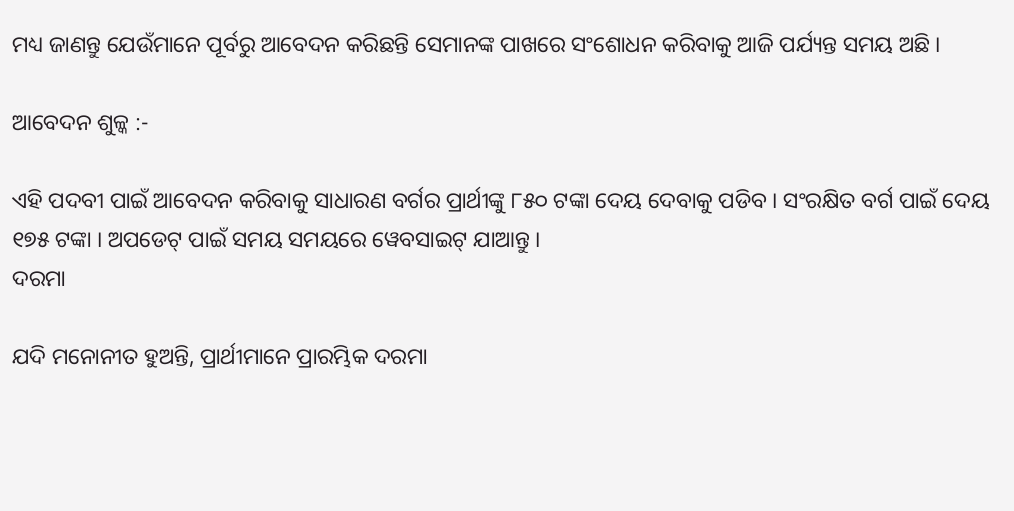ମଧ୍ୟ ଜାଣନ୍ତୁ ଯେଉଁମାନେ ପୂର୍ବରୁ ଆବେଦନ କରିଛନ୍ତି ସେମାନଙ୍କ ପାଖରେ ସଂଶୋଧନ କରିବାକୁ ଆଜି ପର୍ଯ୍ୟନ୍ତ ସମୟ ଅଛି ।

ଆବେଦନ ଶୁଳ୍କ :-

ଏହି ପଦବୀ ପାଇଁ ଆବେଦନ କରିବାକୁ ସାଧାରଣ ବର୍ଗର ପ୍ରାର୍ଥୀଙ୍କୁ ୮୫୦ ଟଙ୍କା ଦେୟ ଦେବାକୁ ପଡିବ । ସଂରକ୍ଷିତ ବର୍ଗ ପାଇଁ ଦେୟ ୧୭୫ ଟଙ୍କା । ଅପଡେଟ୍ ପାଇଁ ସମୟ ସମୟରେ ୱେବସାଇଟ୍ ଯାଆନ୍ତୁ ।
ଦରମା

ଯଦି ମନୋନୀତ ହୁଅନ୍ତି, ପ୍ରାର୍ଥୀମାନେ ପ୍ରାରମ୍ଭିକ ଦରମା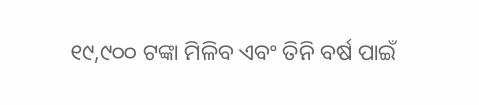୧୯,୯୦୦ ଟଙ୍କା ମିଳିବ ଏବଂ ତିନି ବର୍ଷ ପାଇଁ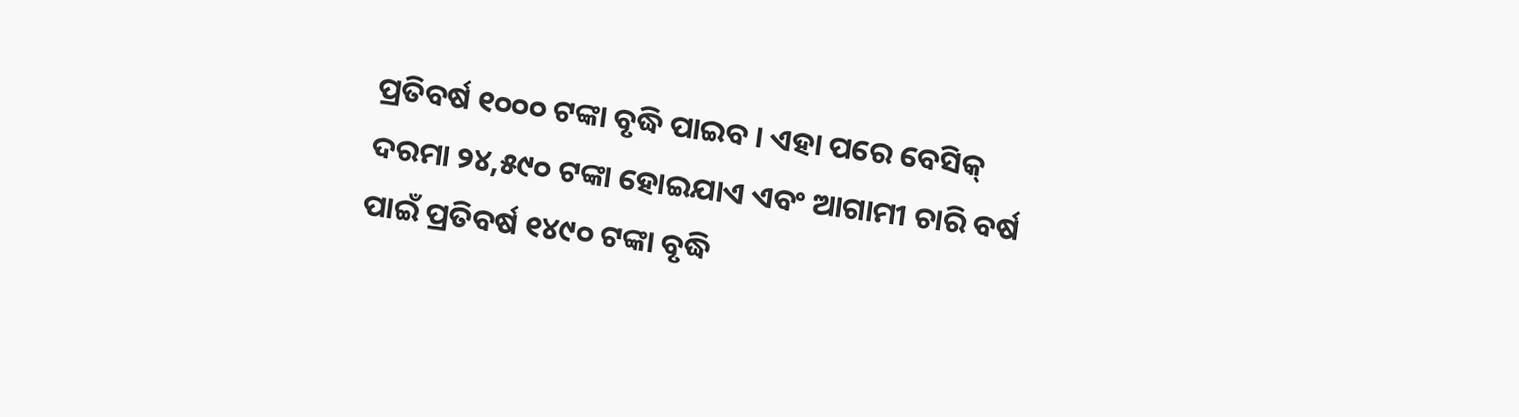ପ୍ରତିବର୍ଷ ୧୦୦୦ ଟଙ୍କା ବୃଦ୍ଧି ପାଇବ । ଏହା ପରେ ବେସିକ୍ ଦରମା ୨୪,୫୯୦ ଟଙ୍କା ହୋଇଯାଏ ଏବଂ ଆଗାମୀ ଚାରି ବର୍ଷ ପାଇଁ ପ୍ରତିବର୍ଷ ୧୪୯୦ ଟଙ୍କା ବୃଦ୍ଧି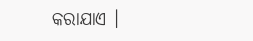କରାଯାଏ ।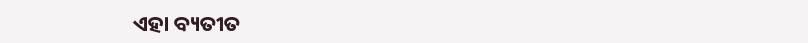ଏହା ବ୍ୟତୀତ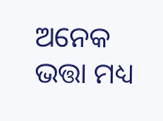ଅନେକ ଭତ୍ତା ମଧ୍ୟ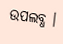ଉପଲବ୍ଧ ।